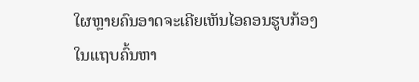ໃຜຫຼາຍຄົນອາດຈະເຄີຍເຫັນໄອຄອນຮູບກ້ອງ ໃນແຖບຄົ້ນຫາ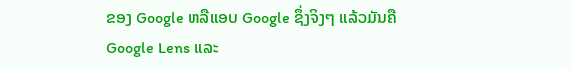ຂອງ Google ຫລືແອບ Google ຊຶ່ງຈິງໆ ແລ້ວມັນຄື Google Lens ແລະ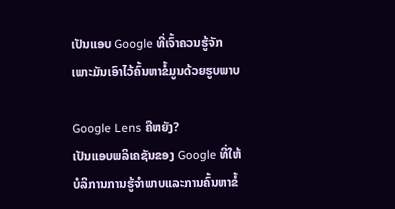ເປັນແອບ Google ທີ່ເຈົ້າຄວນຮູ້ຈັກ ເພາະມັນເອົາໄວ້ຄົ້ນຫາຂໍ້ມູນດ້ວຍຮູບພາບ

Google Lens ຄືຫຍັງ?
ເປັນແອບພລິເຄຊັນຂອງ Google ທີ່ໃຫ້ບໍລິການການຮູ້ຈຳພາບແລະການຄົ້ນຫາຂໍ້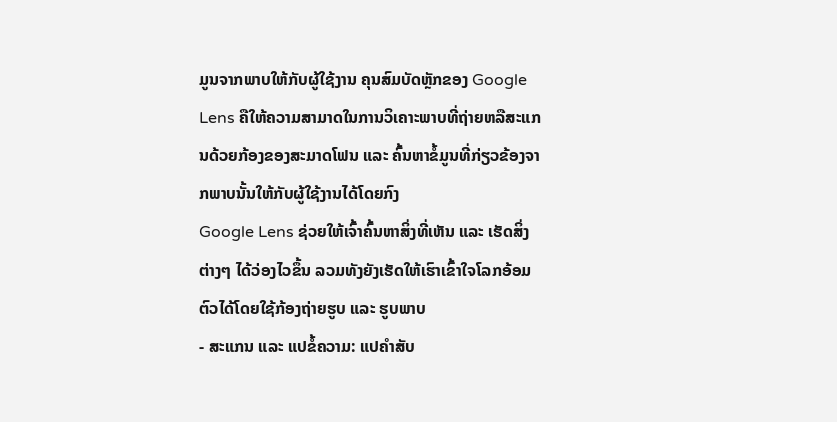ມູນຈາກພາບໃຫ້ກັບຜູ້ໃຊ້ງານ ຄຸນສົມບັດຫຼັກຂອງ Google Lens ຄືໃຫ້ຄວາມສາມາດໃນການວິເຄາະພາບທີ່ຖ່າຍຫລືສະແກນດ້ວຍກ້ອງຂອງສະມາດໂຟນ ແລະ ຄົ້ນຫາຂໍ້ມູນທີ່ກ່ຽວຂ້ອງຈາກພາບນັ້ນໃຫ້ກັບຜູ້ໃຊ້ງານໄດ້ໂດຍກົງ
Google Lens ຊ່ວຍໃຫ້ເຈົ້າຄົ້ນຫາສິ່ງທີ່ເຫັນ ແລະ ເຮັດສິ່ງຕ່າງໆ ໄດ້ວ່ອງໄວຂຶ້ນ ລວມທັງຍັງເຮັດໃຫ້ເຮົາເຂົ້າໃຈໂລກອ້ອມຕົວໄດ້ໂດຍໃຊ້ກ້ອງຖ່າຍຮູບ ແລະ ຮູບພາບ
- ສະແກນ ແລະ ແປຂໍ້ຄວາມ: ແປຄຳສັບ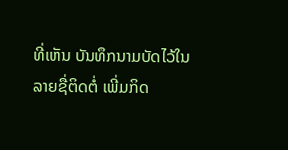ທີ່ເຫັນ ບັນທຶກນາມບັດໄວ້ໃນລາຍຊື່ຕິດຕໍ່ ເພີ່ມກິດ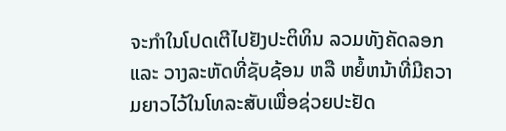ຈະກຳໃນໂປດເຕີໄປຢັງປະຕິທິນ ລວມທັງຄັດລອກ ແລະ ວາງລະຫັດທີ່ຊັບຊ້ອນ ຫລື ຫຍໍ້ຫນ້າທີ່ມີຄວາມຍາວໄວ້ໃນໂທລະສັບເພື່ອຊ່ວຍປະຢັດ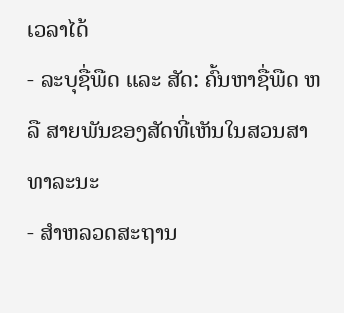ເວລາໄດ້
- ລະບຸຊື່ພືດ ແລະ ສັດ: ຄົ້ນຫາຊື່ພືດ ຫລື ສາຍພັນຂອງສັດທີ່ເຫັນໃນສວນສາທາລະນະ
- ສຳຫລວດສະຖານ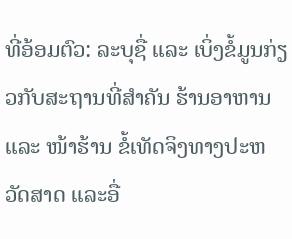ທີ່ອ້ອມຕົວ: ລະບຸຊື່ ແລະ ເບິ່ງຂໍ້ມູນກ່ຽວກັບສະຖານທີ່ສຳຄັນ ຮ້ານອາຫານ ແລະ ໜ້າຮ້ານ ຂໍ້ເທັດຈິງທາງປະຫວັດສາດ ແລະອື່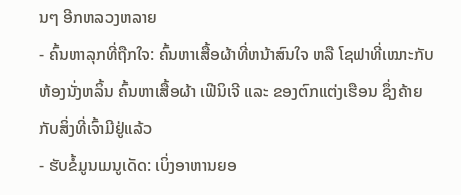ນໆ ອີກຫລວງຫລາຍ
- ຄົ້ນຫາລຸກທີ່ຖືກໃຈ: ຄົ້ນຫາເສື້ອຜ້າທີ່ຫນ້າສົນໃຈ ຫລື ໂຊຟາທີ່ເໝາະກັບຫ້ອງນັ່ງຫລິ້ນ ຄົ້ນຫາເສື້ອຜ້າ ເຟີນິເຈີ ແລະ ຂອງຕົກແຕ່ງເຮືອນ ຊຶ່ງຄ້າຍກັບສິ່ງທີ່ເຈົ້າມີຢູ່ແລ້ວ
- ຮັບຂໍ້ມູນເມນູເດັດ: ເບິ່ງອາຫານຍອ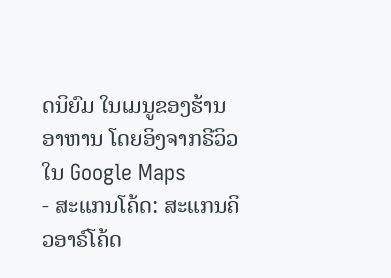ດນິຍົມ ໃນເມນູຂອງຮ້ານອາຫານ ໂດຍອິງຈາກຣີວິວໃນ Google Maps
- ສະແກນໂຄ້ດ: ສະແກນຄິວອາຣ໌ໂຄ້ດ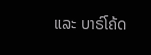ແລະ ບາຣ໌ໂຄ້ດ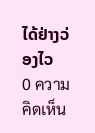ໄດ້ຢ່າງວ່ອງໄວ
0 ความคิดเห็น